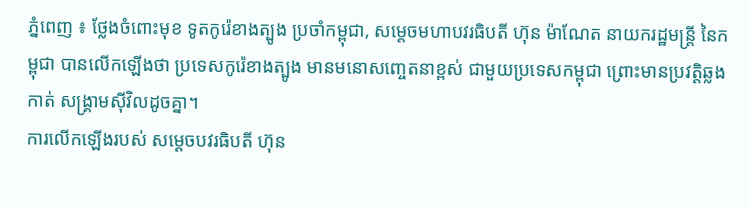ភ្នំពេញ ៖ ថ្លែងចំពោះមុខ ទូតកូរ៉េខាងត្បូង ប្រចាំកម្ពុជា, សម្តេចមហាបវរធិបតី ហ៊ុន ម៉ាណែត នាយករដ្ឋមន្ត្រី នៃកម្ពុជា បានលើកឡើងថា ប្រទេសកូរ៉េខាងត្បូង មានមនោសញ្ចេតនាខ្ពស់ ជាមួយប្រទេសកម្ពុជា ព្រោះមានប្រវត្តិឆ្លងកាត់ សង្គ្រាមស៊ីវិលដូចគ្នា។
ការលើកឡើងរបស់ សម្តេចបវរធិបតី ហ៊ុន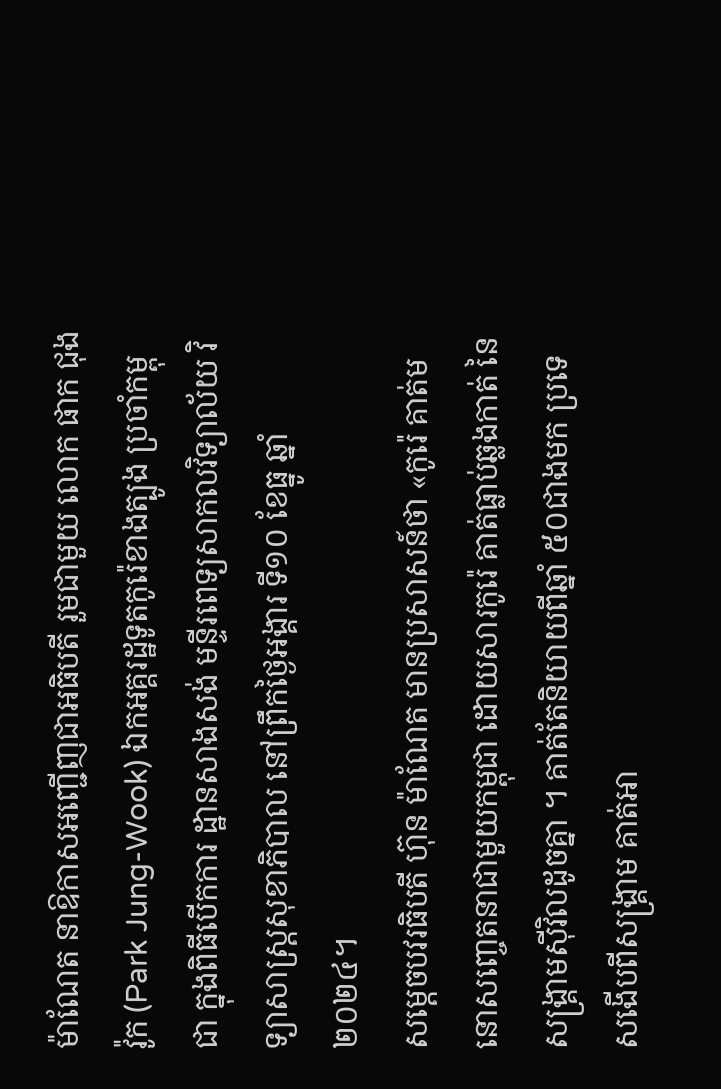ម៉ាណែត នាឱកាសអញ្ជើញជាអធិបតី រួមជាមួយ លោក ផាក ជុងវ៉ូក (Park Jung-Wook) ឯកអគ្គរដ្ឋទូតកូរ៉េខាងត្បូង ប្រចាំកម្ពុជា ក្នុងពិធីបើកការ ដ្ឋានសាងសង់ មន្ទីរពេទ្យសាកលវិទ្យាល័យ វិទ្យាសាស្ត្រសុខាភិបាល នៅព្រឹកថ្ងៃអង្គារ ទី១០ ខែធ្នូ ឆ្នាំ២០២៤។
សម្តេចបវរធិបតី ហ៊ុន ម៉ាណែត មានប្រសាសន៍ថា «កូរ៉េ គាត់មនោសញ្ចេតនាជាមួយកម្ពុជា ដោយសារកូរ៉េ គាត់ធ្លាប់ឆ្លងកាត់ នៃសង្គ្រាមស៊ីវិលដូចគ្នា ។ គាត់តែនិយាយពីឆ្នាំ ៥០ជាងមក ប្រទេសងើបពីសង្គ្រាម គាត់អា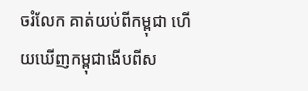ចរំលែក គាត់យប់ពីកម្ពុជា ហើយឃើញកម្ពុជាងើបពីស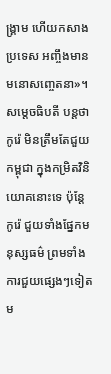ង្គ្រាម ហើយកសាងប្រទេស អញ្ចឹងមានមនោសញ្ចេតនា»។
សម្តេចធិបតី បន្ដថា កូរ៉េ មិនត្រឹមតែជួយកម្ពុជា ក្នុងកម្រិតវិនិយោគនោះទេ ប៉ុន្ដែ កូរ៉េ ជួយទាំងផ្នែកមនុស្សធម៌ ព្រមទាំងការជួយផ្សេងៗទៀត ម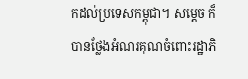កដល់ប្រទេសកម្ពុជា។ សម្ដេច ក៏បានថ្លែងអំណរគុណចំពោះរដ្ឋាភិ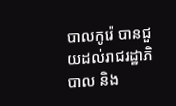បាលកូរ៉េ បានជួយដល់រាជរដ្ឋាភិបាល និង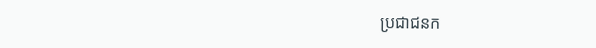ប្រជាជនក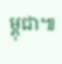ម្ពុជា៕